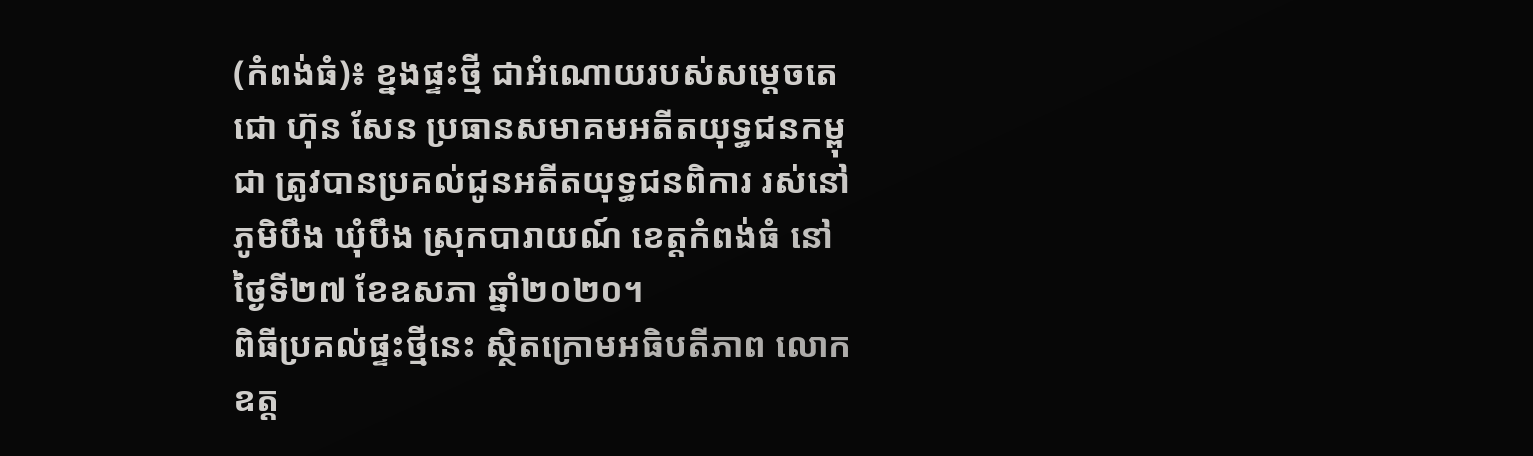(កំពង់ធំ)៖ ខ្នងផ្ទះថ្មី ជាអំណោយរបស់សម្តេចតេជោ ហ៊ុន សែន ប្រធានសមាគមអតីតយុទ្ធជនកម្ពុជា ត្រូវបានប្រគល់ជូនអតីតយុទ្ធជនពិការ រស់នៅភូមិបឹង ឃុំបឹង ស្រុកបារាយណ៍ ខេត្តកំពង់ធំ នៅថ្ងៃទី២៧ ខែឧសភា ឆ្នាំ២០២០។
ពិធីប្រគល់ផ្ទះថ្មីនេះ ស្ថិតក្រោមអធិបតីភាព លោកឧត្ត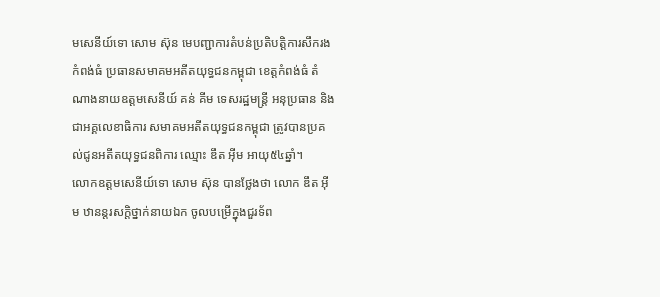មសេនីយ៍ទោ សោម ស៊ុន មេបញ្ជាការតំបន់ប្រតិបត្តិការសឹករងកំពង់ធំ ប្រធានសមាគមអតីតយុទ្ធជនកម្ពុជា ខេត្តកំពង់ធំ តំណាងនាយឧត្ដមសេនីយ៍ គន់ គីម ទេសរដ្ឋមន្រ្តី អនុប្រធាន និងជាអគ្គលេខាធិការ សមាគមអតីតយុទ្ធជនកម្ពុជា ត្រូវបានប្រគល់ជូនអតីតយុទ្ធជនពិការ ឈ្មោះ ឌឹត អ៊ីម អាយុ៥៤ឆ្នាំ។
លោកឧត្តមសេនីយ៍ទោ សោម ស៊ុន បានថ្លែងថា លោក ឌឹត អ៊ីម ឋានន្តរសក្ដិថ្នាក់នាយឯក ចូលបម្រើក្នុងជួរទ័ព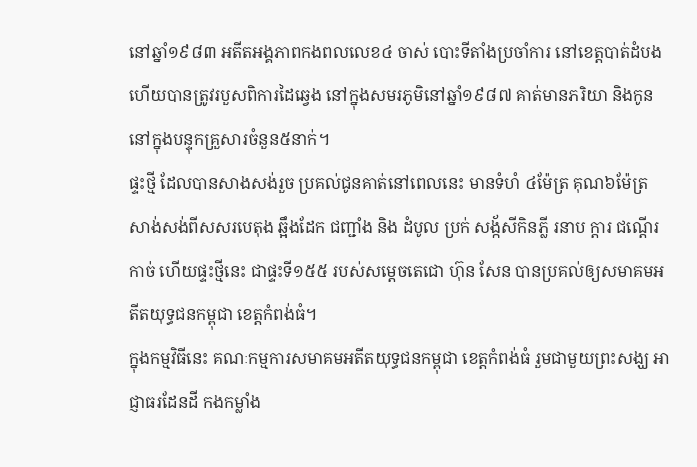នៅឆ្នាំ១៩៨៣ អតីតអង្គភាពកងពលលេខ៤ ចាស់ បោះទីតាំងប្រចាំការ នៅខេត្តបាត់ដំបង ហើយបានត្រូវរបួសពិការដៃឆ្វេង នៅក្នុងសមរភូមិនៅឆ្នាំ១៩៨៧ គាត់មានភរិយា និងកូននៅក្នុងបន្ទុកគ្រួសារចំនួន៥នាក់។
ផ្ទះថ្មី ដែលបានសាងសង់រួច ប្រគល់ជូនគាត់នៅពេលនេះ មានទំហំ ៤ម៉ែត្រ គុណ៦ម៉ែត្រ សាង់សង់ពីសសរបេតុង ឆ្អឹងដែក ជញ្ជាំង និង ដំបូល ប្រក់ សង្ក័សីកិនភ្លី រនាប ក្តារ ជណ្តើរកាច់ ហើយផ្ទះថ្មីនេះ ជាផ្ទះទី១៥៥ របស់សម្តេចតេជោ ហ៊ុន សែន បានប្រគល់ឲ្យសមាគមអតីតយុទ្ធជនកម្ពុជា ខេត្តកំពង់ធំ។
ក្នុងកម្មវិធីនេះ គណៈកម្មការសមាគមអតីតយុទ្ធជនកម្ពុជា ខេត្តកំពង់ធំ រួមជាមួយព្រះសង្ឃ អាជ្ញាធរដែនដី កងកម្លាំង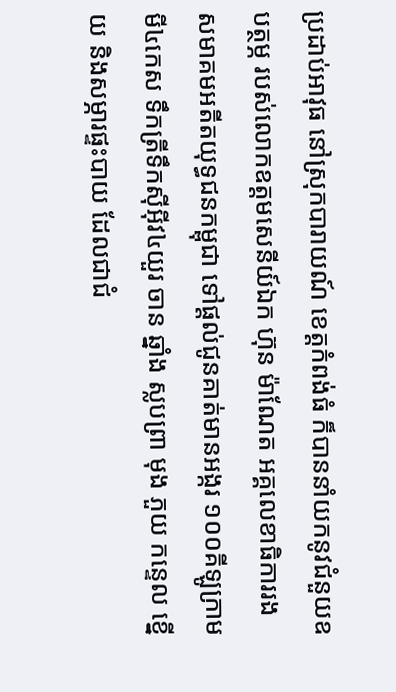ប្រដាប់អាវុធ នៅស្រុកបារាយណ៍ ខេត្តកំពង់ធំ ក៏បាននាំយកនូវជំនួយឧបត្ថម្ភ របស់លោកឧត្តមសេនីយ៍ឯក ហ៊ុន ម៉ាណែត អគ្គលេខាធិការរង សមាគមអតីតយុទ្ធជនកម្ពុជា ទៅផ្តល់ជូនគាត់មានអង្ករ ១០០គីឡូក្រាម មី៤កេស ទឹកត្រីទឹកស៊ីអ៊ីវ៤យួរ ចាន ឆ្នាំង ស្លបព្រា មុង ភួយ កន្ទេល ខ្នើយ និងសម្ភារផ្ទះបាយ ដែលជាជំ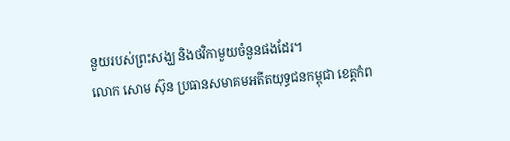នួយរបស់ព្រះសង្ឃ និងថវិកាមួយចំនួនផងដែរ។
លោក សោម ស៊ុន ប្រធានសមាគមអតីតយុទ្ធជនកម្ពុជា ខេត្តកំព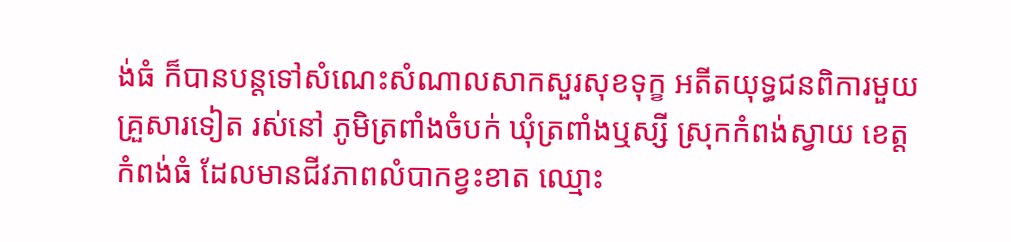ង់ធំ ក៏បានបន្តទៅសំណេះសំណាលសាកសួរសុខទុក្ខ អតីតយុទ្ធជនពិការមួយគ្រួសារទៀត រស់នៅ ភូមិត្រពាំងចំបក់ ឃុំត្រពាំងឬស្សី ស្រុកកំពង់ស្វាយ ខេត្តកំពង់ធំ ដែលមានជីវភាពលំបាកខ្វះខាត ឈ្មោះ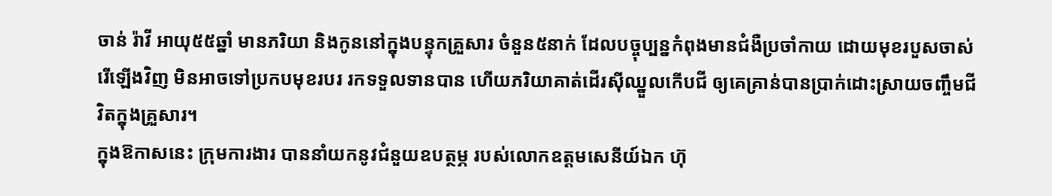ចាន់ រ៉ាវី អាយុ៥៥ឆ្នាំ មានភរិយា និងកូននៅក្នុងបន្ទុកគ្រួសារ ចំនួន៥នាក់ ដែលបច្ចុប្បន្នកំពុងមានជំងឺប្រចាំកាយ ដោយមុខរបួសចាស់រើឡើងវិញ មិនអាចទៅប្រកបមុខរបរ រកទទួលទានបាន ហើយភរិយាគាត់ដើរស៊ីឈ្នួលកើបជី ឲ្យគេគ្រាន់បានប្រាក់ដោះស្រាយចញ្ចឹមជីវិតក្នុងគ្រួសារ។
ក្នុងឱកាសនេះ ក្រុមការងារ បាននាំយកនូវជំនួយឧបត្ថម្ភ របស់លោកឧត្តមសេនីយ៍ឯក ហ៊ុ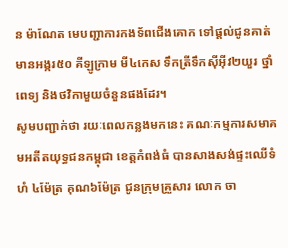ន ម៉ាណែត មេបញ្ជាការកងទ័ពជើងគោក ទៅផ្តល់ជូនគាត់មានអង្ករ៥០ គីឡូក្រាម មី៤កេស ទឹកត្រីទឹកស៊ីអ៊ីវ២យួរ ថ្នាំពេទ្យ និងថវិកាមួយចំនួនផងដែរ។
សូមបញ្ជាក់ថា រយៈពេលកន្លងមកនេះ គណៈកម្មការសមាគមអតីតយុទ្ធជនកម្ពុជា ខេត្តកំពង់ធំ បានសាងសង់ផ្ទះឈើទំហំ ៤ម៉ែត្រ គុណ៦ម៉ែត្រ ជូនក្រុមគ្រួសារ លោក ចា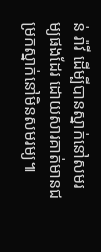ន់ រ៉ាវី ដើម្បីបានស្នាក់នៅសមរម្យផងដែរ ដោយសារគាត់មានជម្រកស្នាក់នៅមិនសមរម្យ៕